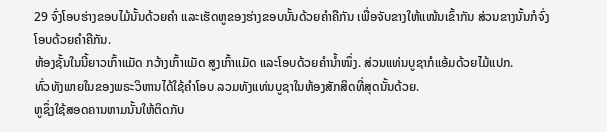29 ຈົ່ງໂອບຮ່າງຂອບໄມ້ນັ້ນດ້ວຍຄຳ ແລະເຮັດຫູຂອງຮ່າງຂອບນັ້ນດ້ວຍຄຳຄືກັນ ເພື່ອຈັບຂາງໃຫ້ແໜ້ນເຂົ້າກັນ ສ່ວນຂາງນັ້ນກໍຈົ່ງໂອບດ້ວຍຄຳຄືກັນ.
ຫ້ອງຊັ້ນໃນນີ້ຍາວເກົ້າແມັດ ກວ້າງເກົ້າແມັດ ສູງເກົ້າແມັດ ແລະໂອບດ້ວຍຄຳນໍ້າໜຶ່ງ. ສ່ວນແທ່ນບູຊາກໍແອ້ມດ້ວຍໄມ້ແປກ.
ທົ່ວທັງພາຍໃນຂອງພຣະວິຫານໄດ້ໃຊ້ຄຳໂອບ ລວມທັງແທ່ນບູຊາໃນຫ້ອງສັກສິດທີ່ສຸດນັ້ນດ້ວຍ.
ຫູຊຶ່ງໃຊ້ສອດຄານຫາມນັ້ນໃຫ້ຕິດກັບ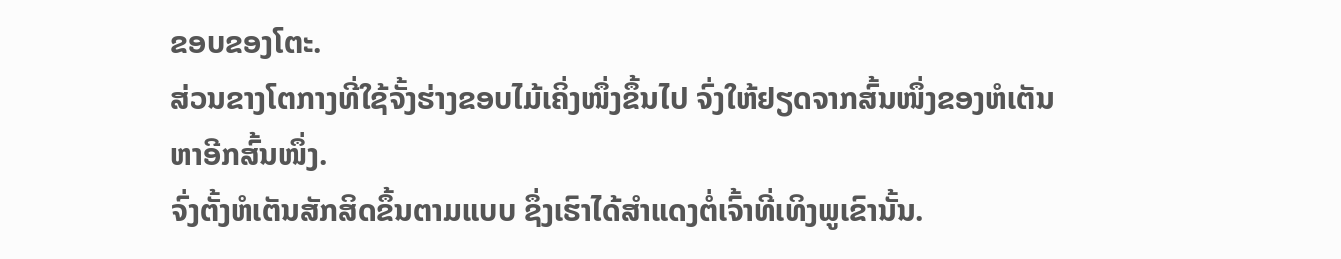ຂອບຂອງໂຕະ.
ສ່ວນຂາງໂຕກາງທີ່ໃຊ້ຈັ້ງຮ່າງຂອບໄມ້ເຄິ່ງໜຶ່ງຂຶ້ນໄປ ຈົ່ງໃຫ້ຢຽດຈາກສົ້ນໜຶ່ງຂອງຫໍເຕັນຫາອີກສົ້ນໜຶ່ງ.
ຈົ່ງຕັ້ງຫໍເຕັນສັກສິດຂຶ້ນຕາມແບບ ຊຶ່ງເຮົາໄດ້ສຳແດງຕໍ່ເຈົ້າທີ່ເທິງພູເຂົານັ້ນ.